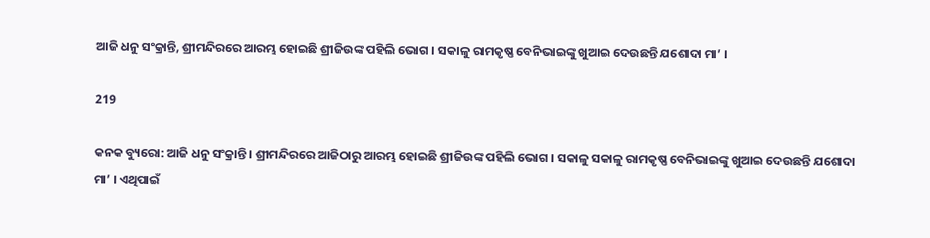ଆଜି ଧନୁ ସଂକ୍ରାନ୍ତି, ଶ୍ରୀମନ୍ଦିରରେ ଆରମ୍ଭ ହୋଇଛି ଶ୍ରୀଜିଉଙ୍କ ପହିଲି ଭୋଗ । ସକାଳୁ ରାମକୃଷ୍ଣ ବେନିଭାଇଙ୍କୁ ଖୁଆଇ ଦେଉଛନ୍ତି ଯଶୋଦା ମା’ ।

219

କନକ ବ୍ୟୁରୋ: ଆଜି ଧନୁ ସଂକ୍ରାନ୍ତି । ଶ୍ରୀମନ୍ଦିରରେ ଆଜିଠାରୁ ଆରମ୍ଭ ହୋଇଛି ଶ୍ରୀଜିଉଙ୍କ ପହିଲି ଭୋଗ । ସକାଳୁ ସକାଳୁ ରାମକୃଷ୍ଣ ବେନିଭାଇଙ୍କୁ ଖୁଆଇ ଦେଉଛନ୍ତି ଯଶୋଦା ମା’ । ଏଥିପାଇଁ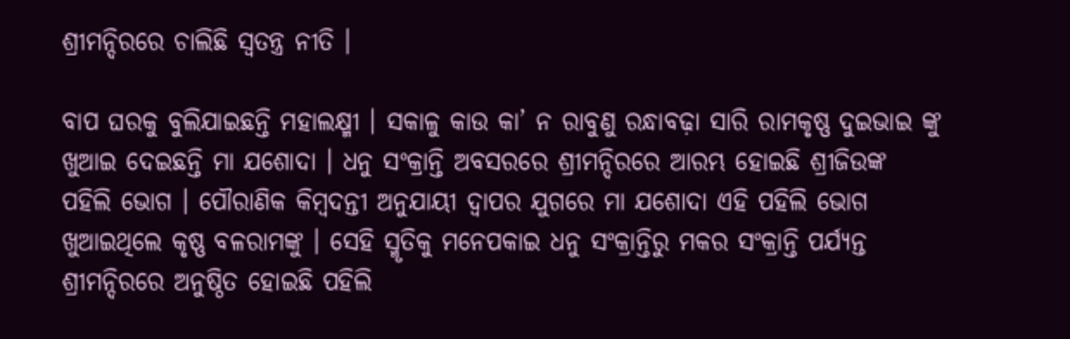ଶ୍ରୀମନ୍ଦିରରେ ଚାଲିଛି ସ୍ୱତନ୍ତ୍ର ନୀତି ।

ବାପ ଘରକୁ ବୁଲିଯାଇଛନ୍ତି ମହାଲକ୍ଷ୍ମୀ । ସକାଳୁ କାଉ କା’ ନ ରାବୁଣୁ ରନ୍ଧାବଢ଼ା ସାରି ରାମକୃଷ୍ଣ ଦୁଇଭାଇ ଙ୍କୁ ଖୁଆଇ ଦେଇଛନ୍ତି ମା ଯଶୋଦା । ଧନୁ ସଂକ୍ରାନ୍ତି ଅବସରରେ ଶ୍ରୀମନ୍ଦିରରେ ଆରମ୍ଭ ହୋଇଛି ଶ୍ରୀଜିଉଙ୍କ ପହିଲି ଭୋଗ । ପୌରାଣିକ କିମ୍ବଦନ୍ତୀ ଅନୁଯାୟୀ ଦ୍ୱାପର ଯୁଗରେ ମା ଯଶୋଦା ଏହି ପହିଲି ଭୋଗ ଖୁଆଇଥିଲେ କୃଷ୍ଣ ବଳରାମଙ୍କୁ । ସେହି ସ୍ମୃତିକୁ ମନେପକାଇ ଧନୁ ସଂକ୍ରାନ୍ତିରୁ ମକର ସଂକ୍ରାନ୍ତି ପର୍ଯ୍ୟନ୍ତ ଶ୍ରୀମନ୍ଦିରରେ ଅନୁଷ୍ଠିତ ହୋଇଛି ପହିଲି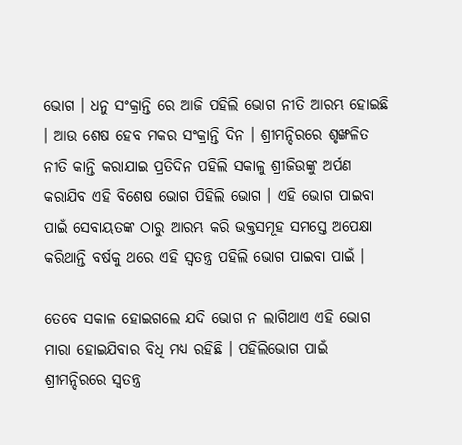ଭୋଗ । ଧନୁ ସଂକ୍ରାନ୍ତି ରେ ଆଜି ପହିଲି ଭୋଗ ନୀତି ଆରମ୍ଭ ହୋଇଛି । ଆଉ ଶେଷ ହେବ ମକର ସଂକ୍ରାନ୍ତି ଦିନ । ଶ୍ରୀମନ୍ଦିରରେ ଶୃଙ୍ଖଳିତ ନୀତି କାନ୍ତି କରାଯାଇ ପ୍ରତିଦିନ ପହିଲି ସକାଳୁ ଶ୍ରୀଜିଉଙ୍କୁ ଅର୍ପଣ କରାଯିବ ଏହି ବିଶେଷ ଭୋଗ ପିହିଲି ଭୋଗ । ଏହି ଭୋଗ ପାଇବା ପାଇଁ ସେବାୟତଙ୍କ ଠାରୁ ଆରମ୍ଭ କରି ଭକ୍ତସମୂହ ସମସ୍ତେ ଅପେକ୍ଷା କରିଥାନ୍ତି ବର୍ଷକୁ ଥରେ ଏହି ସ୍ୱତନ୍ତ୍ର ପହିଲି ଭୋଗ ପାଇବା ପାଇଁ ।

ତେବେ ସକାଳ ହୋଇଗଲେ ଯଦି ଭୋଗ ନ ଲାଗିଥାଏ ଏହି ଭୋଗ ମାରା ହୋଇଯିବାର ବିଧି ମଧ୍ୟ ରହିଛି । ପହିଲିଭୋଗ ପାଇଁ ଶ୍ରୀମନ୍ଦିରରେ ସ୍ୱତନ୍ତ୍ର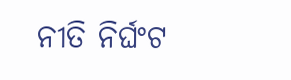ନୀତି ନିର୍ଘଂଟ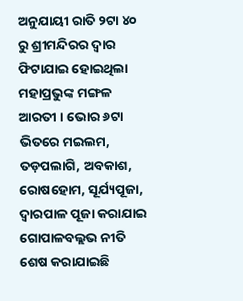ଅନୁଯାୟୀ ରାତି ୨ଟା ୪୦ ରୁ ଶ୍ରୀମନ୍ଦିରର ଦ୍ୱାର ଫିଟାଯାଇ ହୋଇଥିଲା ମହାପ୍ରଭୁଙ୍କ ମଙ୍ଗଳ ଆରତୀ । ଭୋର ୬ଟା ଭିତରେ ମଇଲମ, ତଡ଼ପଲାଗି, ଅବକାଶ, ରୋଷହୋମ, ସୂର୍ଯ୍ୟପୂଜା, ଦ୍ୱାରପାଳ ପୂଜା କରାଯାଇ ଗୋପାଳବଲ୍ଲଭ ନୀତି ଶେଷ କରାଯାଇଛି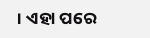। ଏହା ପରେ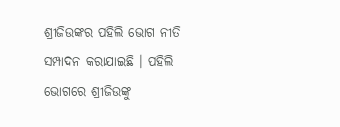ଶ୍ରୀଜିଉଙ୍କର ପହିଲି ଭୋଗ ନୀତି ସମ୍ପାଦନ କରାଯାଇଛି । ପହିଲି ଭୋଗରେ ଶ୍ରୀଜିଉଙ୍କୁ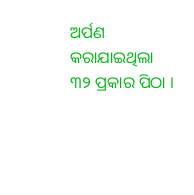ଅର୍ପଣ କରାଯାଇଥିଲା ୩୨ ପ୍ରକାର ପିଠା ।